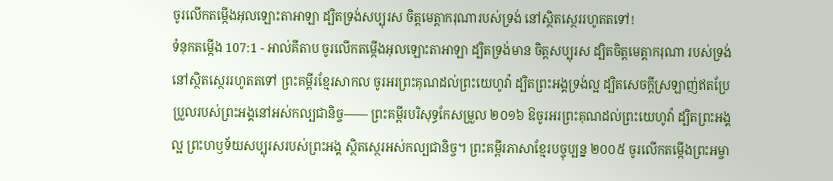ចូរលើកតម្កើងអុលឡោះតាអាឡា ដ្បិតទ្រង់សប្បុរស ចិត្តមេត្តាករុណារបស់ទ្រង់ នៅស្ថិតស្ថេររហូតតទៅ!
ទំនុកតម្កើង 107:1 - អាល់គីតាប ចូរលើកតម្កើងអុលឡោះតាអាឡា ដ្បិតទ្រង់មាន ចិត្តសប្បុរស ដ្បិតចិត្តមេត្តាករុណា របស់ទ្រង់នៅស្ថិតស្ថេររហូតតទៅ ព្រះគម្ពីរខ្មែរសាកល ចូរអរព្រះគុណដល់ព្រះយេហូវ៉ា ដ្បិតព្រះអង្គទ្រង់ល្អ ដ្បិតសេចក្ដីស្រឡាញ់ឥតប្រែប្រួលរបស់ព្រះអង្គនៅអស់កល្បជានិច្ច—— ព្រះគម្ពីរបរិសុទ្ធកែសម្រួល ២០១៦ ឱចូរអរព្រះគុណដល់ព្រះយេហូវ៉ា ដ្បិតព្រះអង្គល្អ ព្រះហឫទ័យសប្បុរសរបស់ព្រះអង្គ ស្ថិតស្ថេរអស់កល្បជានិច្ច។ ព្រះគម្ពីរភាសាខ្មែរបច្ចុប្បន្ន ២០០៥ ចូរលើកតម្កើងព្រះអម្ចា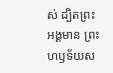ស់ ដ្បិតព្រះអង្គមាន ព្រះហឫទ័យស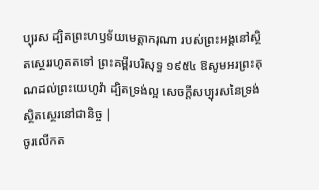ប្បុរស ដ្បិតព្រះហឫទ័យមេត្តាករុណា របស់ព្រះអង្គនៅស្ថិតស្ថេររហូតតទៅ ព្រះគម្ពីរបរិសុទ្ធ ១៩៥៤ ឱសូមអរព្រះគុណដល់ព្រះយេហូវ៉ា ដ្បិតទ្រង់ល្អ សេចក្ដីសប្បុរសនៃទ្រង់ស្ថិតស្ថេរនៅជានិច្ច |
ចូរលើកត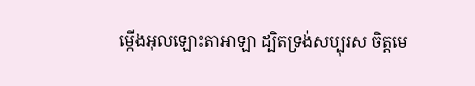ម្កើងអុលឡោះតាអាឡា ដ្បិតទ្រង់សប្បុរស ចិត្តមេ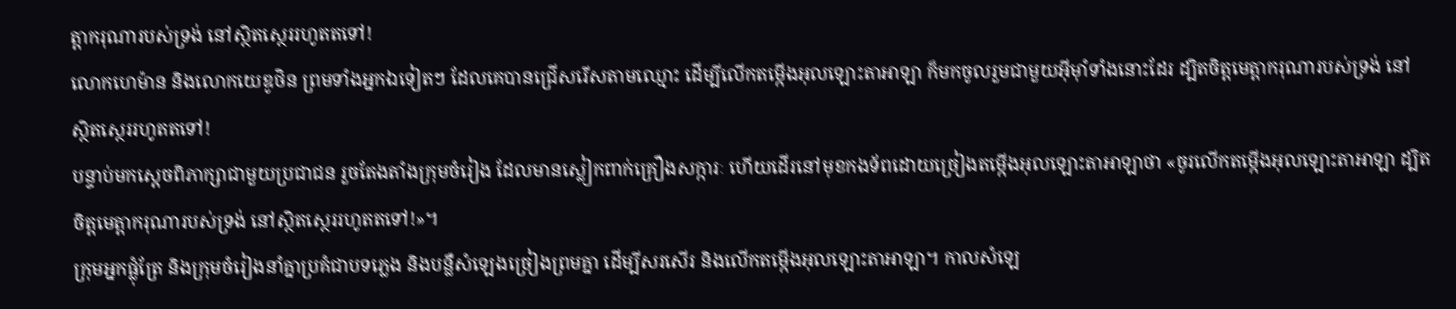ត្តាករុណារបស់ទ្រង់ នៅស្ថិតស្ថេររហូតតទៅ!
លោកហេម៉ាន និងលោកយេឌូថិន ព្រមទាំងអ្នកឯទៀតៗ ដែលគេបានជ្រើសរើសតាមឈ្មោះ ដើម្បីលើកតម្កើងអុលឡោះតាអាឡា ក៏មកចូលរួមជាមួយអ៊ីមុាំទាំងនោះដែរ ដ្បិតចិត្តមេត្តាករុណារបស់ទ្រង់ នៅស្ថិតស្ថេររហូតតទៅ!
បន្ទាប់មកស្តេចពិភាក្សាជាមួយប្រជាជន រួចតែងតាំងក្រុមចំរៀង ដែលមានស្លៀកពាក់គ្រឿងសក្ការៈ ហើយដើរនៅមុខកងទ័ពដោយច្រៀងតម្កើងអុលឡោះតាអាឡាថា «ចូរលើកតម្កើងអុលឡោះតាអាឡា ដ្បិតចិត្តមេត្តាករុណារបស់ទ្រង់ នៅស្ថិតស្ថេររហូតតទៅ!»។
ក្រុមអ្នកផ្លុំត្រែ និងក្រុមចំរៀងនាំគ្នាប្រគំជាបទភ្លេង និងបន្លឺសំឡេងច្រៀងព្រមគ្នា ដើម្បីសរសើរ និងលើកតម្កើងអុលឡោះតាអាឡា។ កាលសំឡេ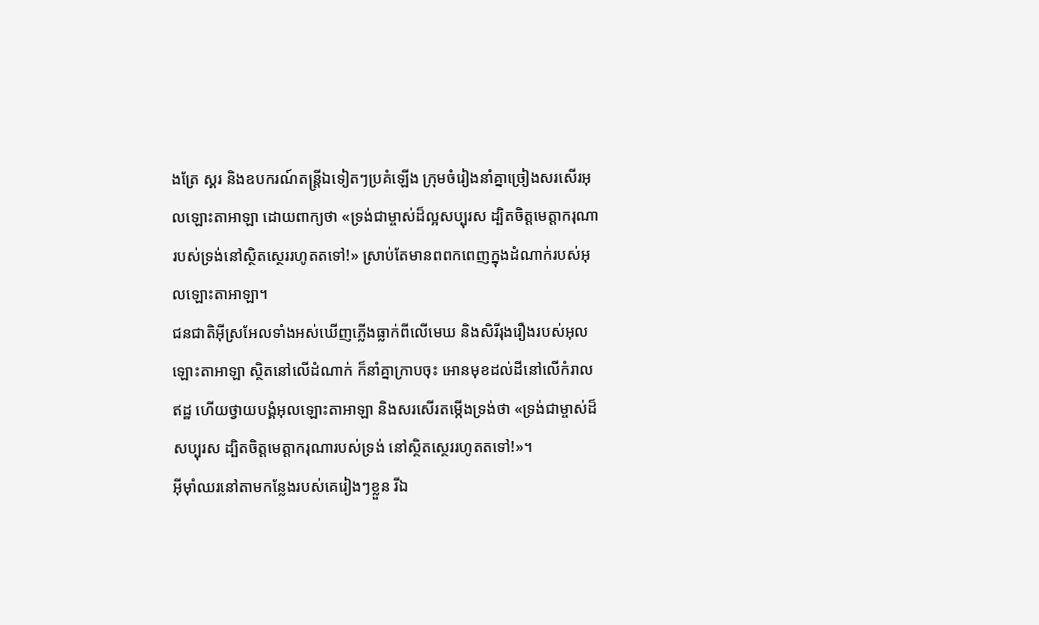ងត្រែ ស្គរ និងឧបករណ៍តន្ត្រីឯទៀតៗប្រគំឡើង ក្រុមចំរៀងនាំគ្នាច្រៀងសរសើរអុលឡោះតាអាឡា ដោយពាក្យថា «ទ្រង់ជាម្ចាស់ដ៏ល្អសប្បុរស ដ្បិតចិត្តមេត្តាករុណារបស់ទ្រង់នៅស្ថិតស្ថេររហូតតទៅ!» ស្រាប់តែមានពពកពេញក្នុងដំណាក់របស់អុលឡោះតាអាឡា។
ជនជាតិអ៊ីស្រអែលទាំងអស់ឃើញភ្លើងធ្លាក់ពីលើមេឃ និងសិរីរុងរឿងរបស់អុលឡោះតាអាឡា ស្ថិតនៅលើដំណាក់ ក៏នាំគ្នាក្រាបចុះ អោនមុខដល់ដីនៅលើកំរាលឥដ្ឋ ហើយថ្វាយបង្គំអុលឡោះតាអាឡា និងសរសើរតម្កើងទ្រង់ថា «ទ្រង់ជាម្ចាស់ដ៏សប្បុរស ដ្បិតចិត្តមេត្តាករុណារបស់ទ្រង់ នៅស្ថិតស្ថេររហូតតទៅ!»។
អ៊ីមុាំឈរនៅតាមកន្លែងរបស់គេរៀងៗខ្លួន រីឯ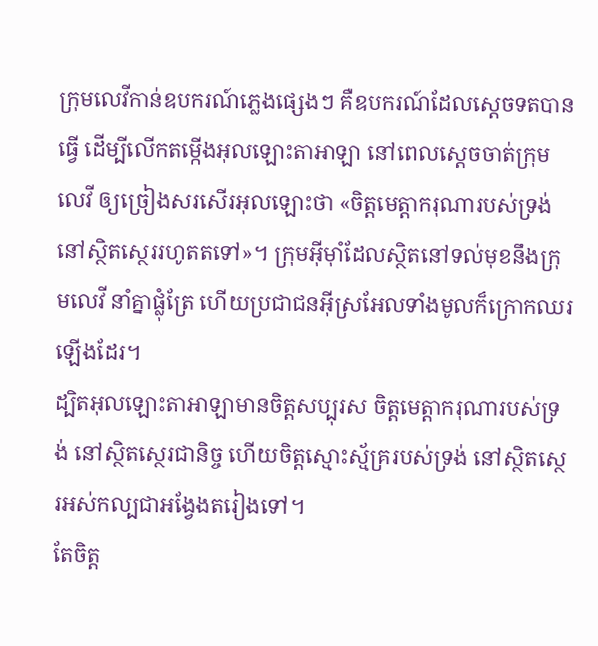ក្រុមលេវីកាន់ឧបករណ៍ភ្លេងផ្សេងៗ គឺឧបករណ៍ដែលស្តេចទតបានធ្វើ ដើម្បីលើកតម្កើងអុលឡោះតាអាឡា នៅពេលស្តេចចាត់ក្រុមលេវី ឲ្យច្រៀងសរសើរអុលឡោះថា «ចិត្តមេត្តាករុណារបស់ទ្រង់ នៅស្ថិតស្ថេររហូតតទៅ»។ ក្រុមអ៊ីមុាំដែលស្ថិតនៅទល់មុខនឹងក្រុមលេវី នាំគ្នាផ្លុំត្រែ ហើយប្រជាជនអ៊ីស្រអែលទាំងមូលក៏ក្រោកឈរឡើងដែរ។
ដ្បិតអុលឡោះតាអាឡាមានចិត្តសប្បុរស ចិត្តមេត្តាករុណារបស់ទ្រង់ នៅស្ថិតស្ថេរជានិច្ច ហើយចិត្តស្មោះស្ម័គ្ររបស់ទ្រង់ នៅស្ថិតស្ថេរអស់កល្បជាអង្វែងតរៀងទៅ។
តែចិត្ត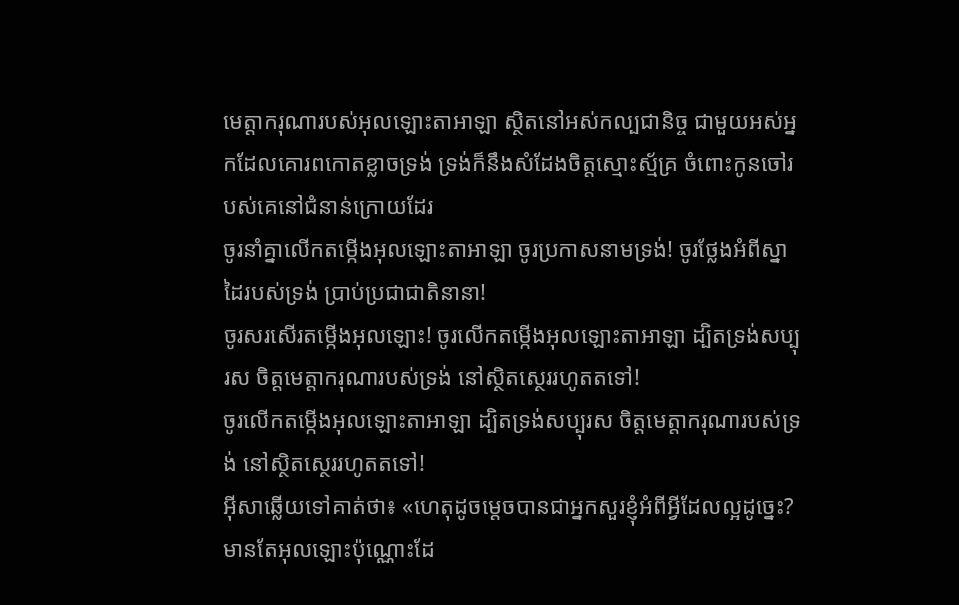មេត្តាករុណារបស់អុលឡោះតាអាឡា ស្ថិតនៅអស់កល្បជានិច្ច ជាមួយអស់អ្នកដែលគោរពកោតខ្លាចទ្រង់ ទ្រង់ក៏នឹងសំដែងចិត្តស្មោះស្ម័គ្រ ចំពោះកូនចៅរបស់គេនៅជំនាន់ក្រោយដែរ
ចូរនាំគ្នាលើកតម្កើងអុលឡោះតាអាឡា ចូរប្រកាសនាមទ្រង់! ចូរថ្លែងអំពីស្នាដៃរបស់ទ្រង់ ប្រាប់ប្រជាជាតិនានា!
ចូរសរសើរតម្កើងអុលឡោះ! ចូរលើកតម្កើងអុលឡោះតាអាឡា ដ្បិតទ្រង់សប្បុរស ចិត្តមេត្តាករុណារបស់ទ្រង់ នៅស្ថិតស្ថេររហូតតទៅ!
ចូរលើកតម្កើងអុលឡោះតាអាឡា ដ្បិតទ្រង់សប្បុរស ចិត្តមេត្តាករុណារបស់ទ្រង់ នៅស្ថិតស្ថេររហូតតទៅ!
អ៊ីសាឆ្លើយទៅគាត់ថា៖ «ហេតុដូចម្ដេចបានជាអ្នកសួរខ្ញុំអំពីអ្វីដែលល្អដូច្នេះ? មានតែអុលឡោះប៉ុណ្ណោះដែ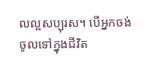លល្អសប្បុរស។ បើអ្នកចង់ចូលទៅក្នុងជីវិត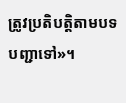ត្រូវប្រតិបត្ដិតាមបទបញ្ជាទៅ»។